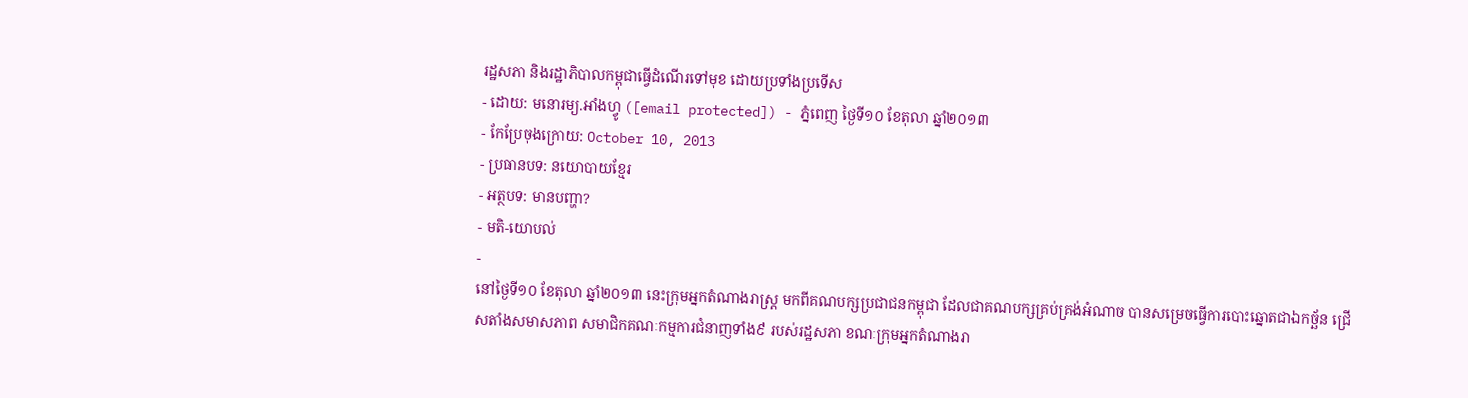រដ្ឋសភា និងរដ្ឋាភិបាលកម្ពុជាធ្វើដំណើរទៅមុខ ដោយប្រទាំងប្រទើស
- ដោយ: មនោរម្យ.អាំងហ្វូ ([email protected]) - ភ្នំពេញ ថ្ងៃទី១០ ខែតុលា ឆ្នាំ២០១៣
- កែប្រែចុងក្រោយ: October 10, 2013
- ប្រធានបទ: នយោបាយខ្មែរ
- អត្ថបទ: មានបញ្ហា?
- មតិ-យោបល់
-
នៅថ្ងៃទី១០ ខែតុលា ឆ្នាំ២០១៣ នេះក្រុមអ្នកតំណាងរាស្រ្ត មកពីគណបក្សប្រជាជនកម្ពុជា ដែលជាគណបក្សគ្រប់គ្រង់អំណាច បានសម្រេចធ្វើការបោះឆ្នោតជាឯកច្ឆ័ន ជ្រើសតាំងសមាសភាព សមាជិកគណៈកម្មការជំនាញទាំង៩ របស់រដ្ឋសភា ខណៈក្រុមអ្នកតំណាងរា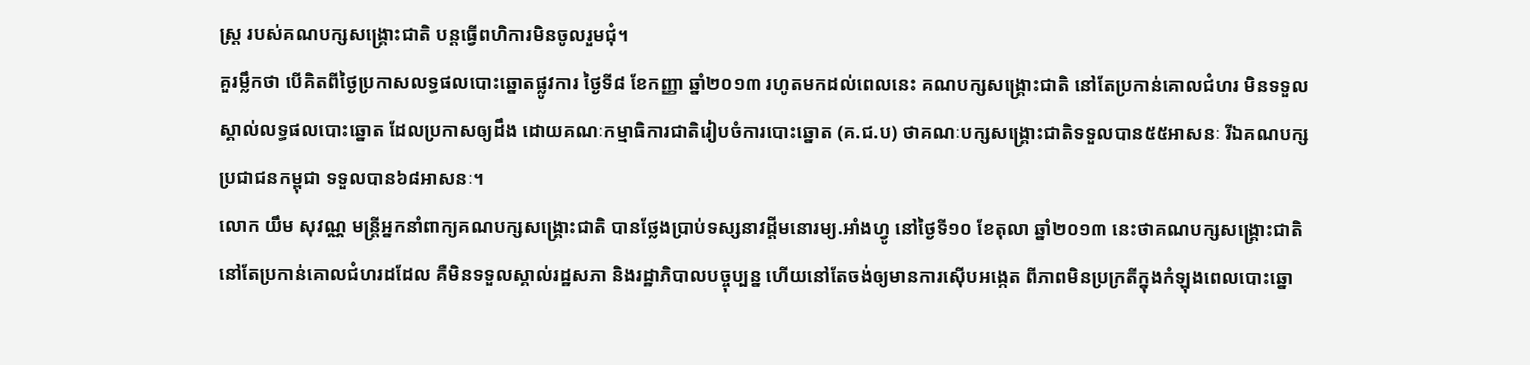ស្រ្ត របស់គណបក្សសង្រ្គោះជាតិ បន្តធ្វើពហិការមិនចូលរួមជុំ។
គួរម្លឹកថា បើគិតពីថ្ងៃប្រកាសលទ្ធផលបោះឆ្នោតផ្លូវការ ថ្ងៃទី៨ ខែកញ្ញា ឆ្នាំ២០១៣ រហូតមកដល់ពេលនេះ គណបក្សសង្រ្គោះជាតិ នៅតែប្រកាន់គោលជំហរ មិនទទួលស្គាល់លទ្ធផលបោះឆ្នោត ដែលប្រកាសឲ្យដឹង ដោយគណៈកម្មាធិការជាតិរៀបចំការបោះឆ្នោត (គ.ជ.ប) ថាគណៈបក្សសង្រ្គោះជាតិទទួលបាន៥៥អាសនៈ រីឯគណបក្សប្រជាជនកម្ពុជា ទទួលបាន៦៨អាសនៈ។
លោក យឹម សុវណ្ណ មន្រ្តីអ្នកនាំពាក្យគណបក្សសង្រ្គោះជាតិ បានថ្លែងប្រាប់ទស្សនាវដ្តីមនោរម្យ.អាំងហ្វូ នៅថ្ងៃទី១០ ខែតុលា ឆ្នាំ២០១៣ នេះថាគណបក្សសង្រ្គោះជាតិ នៅតែប្រកាន់គោលជំហរដដែល គឺមិនទទួលស្គាល់រដ្ឋសភា និងរដ្ឋាភិបាលបច្ចុប្បន្ន ហើយនៅតែចង់ឲ្យមានការស៊ើបអង្កេត ពីភាពមិនប្រក្រតីក្នុងកំឡុងពេលបោះឆ្នោ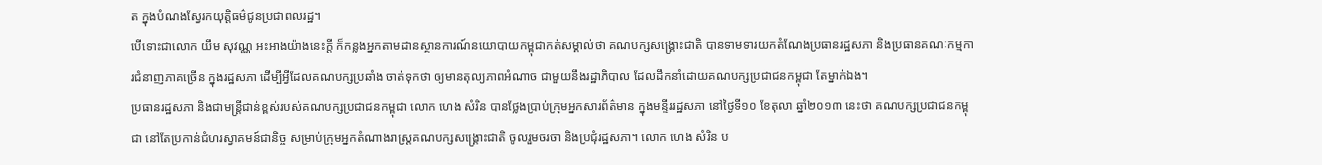ត ក្នុងបំណងស្វែរកយុត្តិធម៌ជូនប្រជាពលរដ្ឋ។
បើទោះជាលោក យឹម សុវណ្ណ អះអាងយ៉ាងនេះក្តី ក៏កន្លងអ្នកតាមដានស្ថានការណ៍នយោបាយកម្ពុជាកត់សម្គាល់ថា គណបក្សសង្គ្រោះជាតិ បានទាមទារយកតំណែងប្រធានរដ្ឋសភា និងប្រធានគណៈកម្មការជំនាញភាគច្រើន ក្នុងរដ្ឋសភា ដើម្បីអ្វីដែលគណបក្សប្រឆាំង ចាត់ទុកថា ឲ្យមានតុល្យភាពអំណាច ជាមួយនឹងរដ្ឋាភិបាល ដែលដឹកនាំដោយគណបក្សប្រជាជនកម្ពុជា តែម្នាក់ឯង។
ប្រធានរដ្ឋសភា និងជាមន្រ្តីជាន់ខ្ពស់របស់គណបក្សប្រជាជនកម្ពុជា លោក ហេង សំរិន បានថ្លែងប្រាប់ក្រុមអ្នកសារព័ត៌មាន ក្នុងមន្ទីររដ្ឋសភា នៅថ្ងៃទី១០ ខែតុលា ឆ្នាំ២០១៣ នេះថា គណបក្សប្រជាជនកម្ពុជា នៅតែប្រកាន់ជំហរស្វាគមន៍ជានិច្ច សម្រាប់ក្រុមអ្នកតំណាងរាស្ត្រគណបក្សសង្គ្រោះជាតិ ចូលរួមចរចា និងប្រជុំរដ្ឋសភា។ លោក ហេង សំរិន ប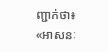ញ្ជាក់ថា៖ «អាសនៈ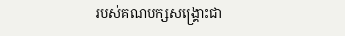របស់គណបក្សសង្គ្រោះជា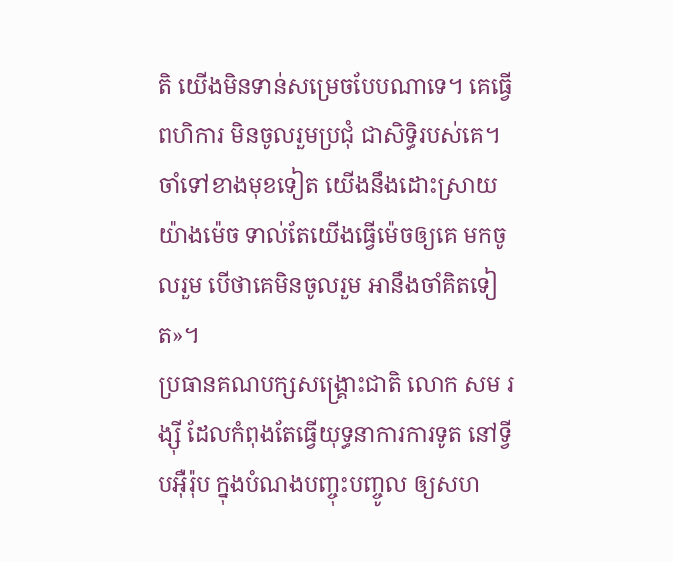តិ យើងមិនទាន់សម្រេចបែបណាទេ។ គេធ្វើពហិការ មិនចូលរួមប្រជុំ ជាសិទ្ធិរបស់គេ។ ចាំទៅខាងមុខទៀត យើងនឹងដោះស្រាយយ៉ាងម៉េច ទាល់តែយើងធ្វើម៉េចឲ្យគេ មកចូលរួម បើថាគេមិនចូលរួម អានឹងចាំគិតទៀត»។
ប្រធានគណបក្សសង្រ្គោះជាតិ លោក សម រង្ស៊ី ដែលកំពុងតែធ្វើយុទ្ធនាការការទូត នៅទ្វីបអ៊ឺរ៉ុប ក្នុងបំណងបញ្ចុះបញ្ចូល ឲ្យសហ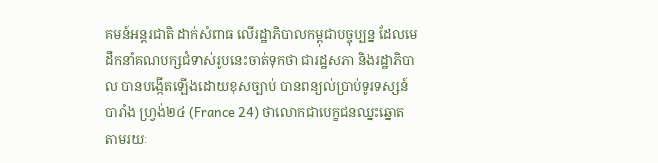គមន៍អន្តរជាតិ ដាក់សំពាធ លើរដ្ឋាភិបាលកម្ពុជាបច្ចុប្បន្ន ដែលមេដឹកនាំគណបក្សជំទាស់រូបនេះចាត់ទុកថា ជារដ្ឋសភា និងរដ្ឋាភិបាល បានបង្កើតឡើងដោយខុសច្បាប់ បានពន្យល់ប្រាប់ទូរទស្សន៍បារាំង ហ្វ្រង់២៤ (France 24) ថាលោកជាបេក្ខជនឈ្នះឆ្នោត តាមរយៈ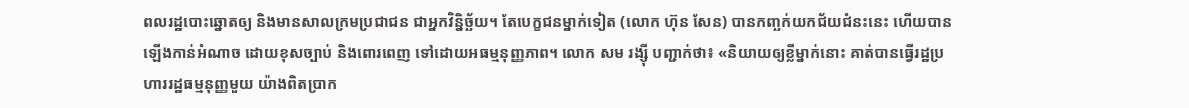ពលរដ្ឋបោះឆ្នោតឲ្យ និងមានសាលក្រមប្រជាជន ជាអ្នកវិន្និច្ឆ័យ។ តែបេក្ខជនម្នាក់ទៀត (លោក ហ៊ុន សែន) បានកញ្ឆក់យកជ័យជំនះនេះ ហើយបានឡើងកាន់អំណាច ដោយខុសច្បាប់ និងពោរពេញ ទៅដោយអធម្មនុញ្ញភាព។ លោក សម រង្ស៊ី បញ្ជាក់ថា៖ «និយាយឲ្យខ្លីម្នាក់នោះ គាត់បានធ្វើរដ្ឋប្រហាររដ្ឋធម្មនុញ្ញមួយ យ៉ាងពិតប្រាក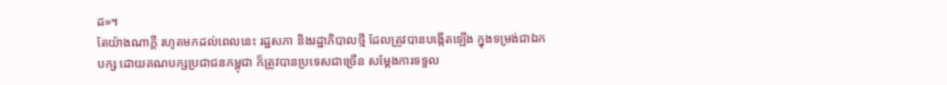ដ»។
តែយ៉ាងណាក្តី រហូតមកដល់ពេលនេះ រដ្ឋសភា និងរដ្ឋាភិបាលថ្មី ដែលត្រូវបានបង្កើតឡើង ក្នុងទម្រង់ជាឯកបក្ស ដោយគណបក្សប្រជាជនកម្ពុជា ក៏ត្រូវបានប្រទេសជាច្រើន សម្តែងការទទួល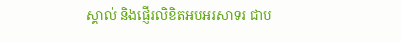ស្គាល់ និងផ្ញើរលិខិតអបអរសាទរ ជាប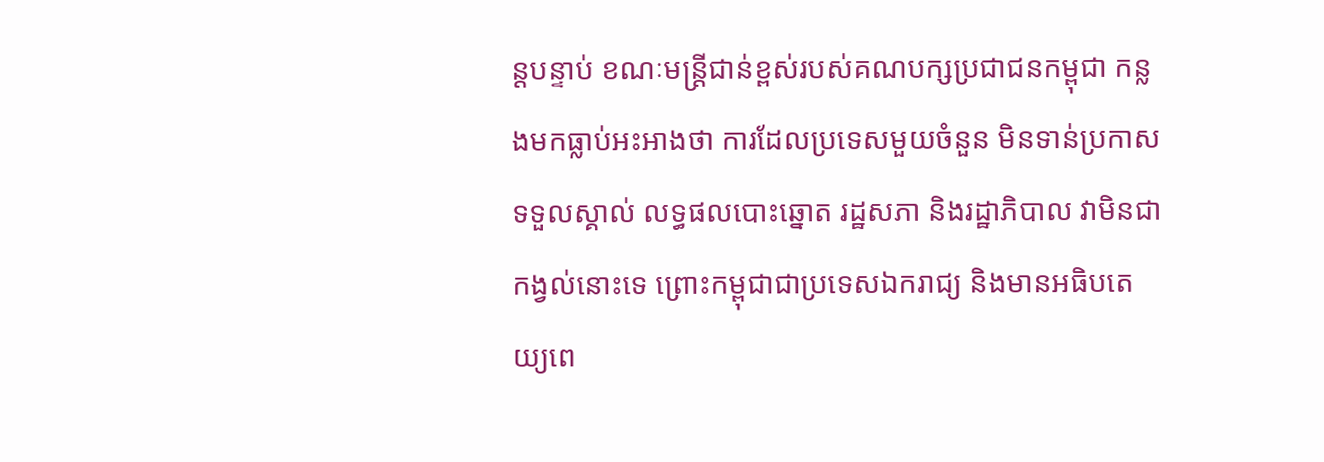ន្តបន្ទាប់ ខណៈមន្រ្តីជាន់ខ្ពស់របស់គណបក្សប្រជាជនកម្ពុជា កន្លងមកធ្លាប់អះអាងថា ការដែលប្រទេសមួយចំនួន មិនទាន់ប្រកាសទទួលស្គាល់ លទ្ធផលបោះឆ្នោត រដ្ឋសភា និងរដ្ឋាភិបាល វាមិនជាកង្វល់នោះទេ ព្រោះកម្ពុជាជាប្រទេសឯករាជ្យ និងមានអធិបតេយ្យពេ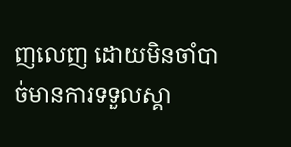ញលេញ ដោយមិនចាំបាច់មានការទទួលស្គា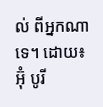ល់ ពីអ្នកណាទេ។ ដោយ៖ អ៊ុំ បូរី